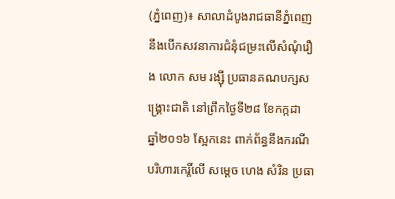(ភ្នំពេញ)៖ សាលាដំបូងរាជធានីភ្នំពេញ នឹងបើកសវនាការជំនុំជម្រះលើសំណុំរឿង លោក សម រង្ស៊ី ប្រធានគណបក្សសង្គ្រោះជាតិ នៅព្រឹកថ្ងៃទី២៨ ខែកក្កដា ឆ្នាំ២០១៦ ស្អែកនេះ ពាក់ព័ន្ធនឹងករណីបរិហារកេរ្តិ៍លើ សម្តេច ហេង សំរិន ប្រធា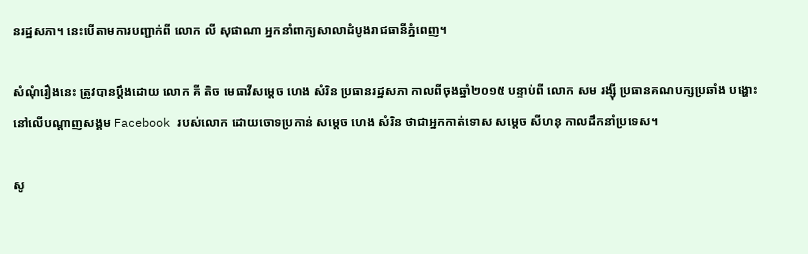នរដ្ឋសភា។ នេះបើតាមការបញ្ជាក់ពី លោក លី សុផាណា អ្នកនាំពាក្យសាលាដំបូងរាជធានីភ្នំពេញ។

សំណុំរឿងនេះ ត្រូវបានប្តឹងដោយ លោក គី តិច មេធាវីសម្តេច ហេង សំរិន ប្រធានរដ្ឋសភា កាលពីចុងឆ្នាំ២០១៥ បន្ទាប់ពី លោក សម រង្ស៊ី ប្រធានគណបក្សប្រឆាំង បង្ហោះនៅលើបណ្តាញសង្គម Facebook របស់លោក ដោយចោទប្រកាន់ សម្តេច ហេង សំរិន ថាជាអ្នកកាត់ទោស សម្តេច សីហនុ កាលដឹកនាំប្រទេស។

សូ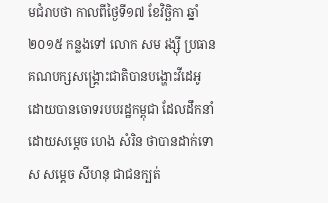មជំរាបថា កាលពីថ្ងៃទី១៧ ខែវិច្ឆិកា ឆ្នាំ២០១៥ កន្លងទៅ លោក សម រង្ស៊ី ប្រធានគណបក្សសង្រ្គោះជាតិបានបង្ហោះវីដេអូ ដោយបានចោទរបបរដ្ឋកម្ពុជា ដែលដឹកនាំដោយសម្តេច ហេង សំរិន ថាបានដាក់ទោស សម្តេច សីហនុ ជាជនក្បត់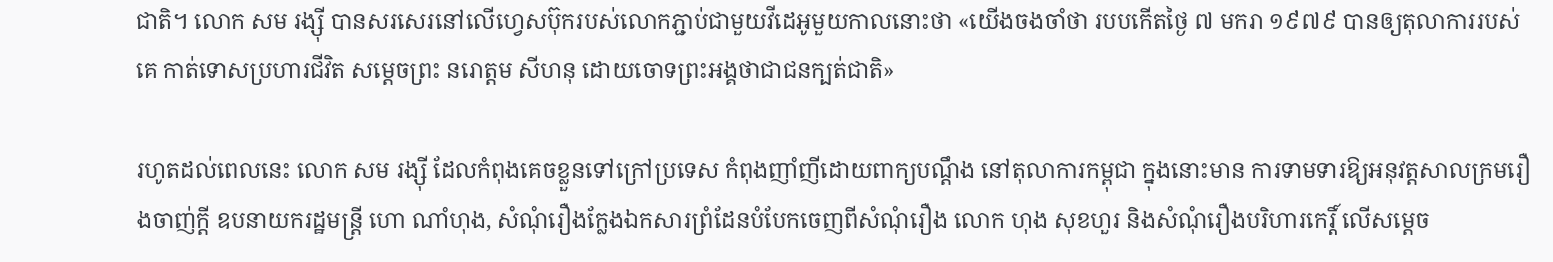ជាតិ។ លោក សម រង្ស៊ី បានសរសេរនៅលើហ្វេសប៊ុករបស់លោកភ្ជាប់ជាមួយវីដេអូមួយកាលនោះថា «យើងចងចាំថា របបកើតថ្ងៃ ៧ មករា ១៩៧៩ បានឲ្យតុលាការរបស់គេ កាត់ទោសប្រហារជីវិត សម្តេចព្រះ នរោត្តម សីហនុ ដោយចោទព្រះអង្គថាជាជនក្បត់ជាតិ»

រហូតដល់ពេលនេះ លោក សម រង្ស៊ី ដែលកំពុងគេចខ្លួនទៅក្រៅប្រទេស កំពុងញាំញីដោយពាក្យបណ្តឹង នៅតុលាការកម្ពុជា ក្នុងនោះមាន ការទាមទារឱ្យអនុវត្តសាលក្រមរឿងចាញ់ក្តី ឧបនាយករដ្ឋមន្រ្តី ហោ ណាំហុង, សំណុំរឿងក្លែងឯកសារព្រំដែនបំបែកចេញពីសំណុំរឿង លោក ហុង សុខហួរ និងសំណុំរឿងបរិហារកេរ្តិ៍ លើសម្តេច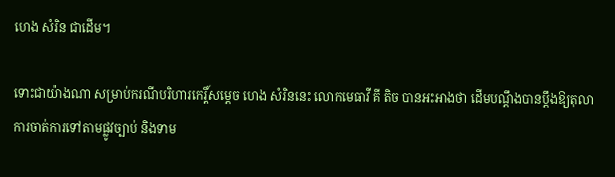ហេង សំរិន ជាដើម។

ទោះជាយ៉ាងណា សម្រាប់ករណីបរិហារកេរ្តិ៍សម្តេច ហេង សំរិននេះ លោកមេធាវី គី តិច បានអះអាងថា ដើមបណ្តឹងបានប្តឹងឱ្យតុលាការចាត់ការទៅតាមផ្លូវច្បាប់ និងទាម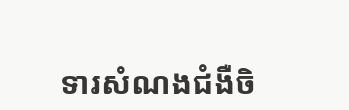ទារសំណងជំងឺចិ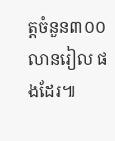ត្តចំនួន៣០០លានរៀល ផងដែរ៕